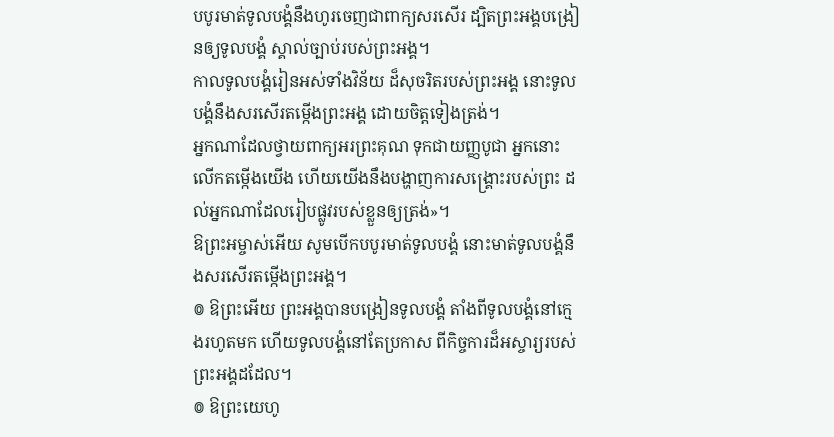បបូរមាត់ទូលបង្គំនឹងហូរចេញជាពាក្យសរសើរ ដ្បិតព្រះអង្គបង្រៀនឲ្យទូលបង្គំ ស្គាល់ច្បាប់របស់ព្រះអង្គ។
កាលទូលបង្គំរៀនអស់ទាំងវិន័យ ដ៏សុចរិតរបស់ព្រះអង្គ នោះទូលបង្គំនឹងសរសើរតម្កើងព្រះអង្គ ដោយចិត្តទៀងត្រង់។
អ្នកណាដែលថ្វាយពាក្យអរព្រះគុណ ទុកជាយញ្ញបូជា អ្នកនោះលើកតម្កើងយើង ហើយយើងនឹងបង្ហាញការសង្គ្រោះរបស់ព្រះ ដល់អ្នកណាដែលរៀបផ្លូវរបស់ខ្លួនឲ្យត្រង់»។
ឱព្រះអម្ចាស់អើយ សូមបើកបបូរមាត់ទូលបង្គំ នោះមាត់ទូលបង្គំនឹងសរសើរតម្កើងព្រះអង្គ។
៙ ឱព្រះអើយ ព្រះអង្គបានបង្រៀនទូលបង្គំ តាំងពីទូលបង្គំនៅក្មេងរហូតមក ហើយទូលបង្គំនៅតែប្រកាស ពីកិច្ចការដ៏អស្ចារ្យរបស់ព្រះអង្គដដែល។
៙ ឱព្រះយេហូ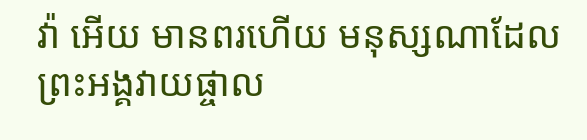វ៉ា អើយ មានពរហើយ មនុស្សណាដែលព្រះអង្គវាយផ្ចាល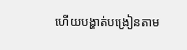ហើយបង្ហាត់បង្រៀនតាម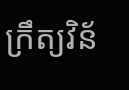ក្រឹត្យវិន័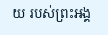យ របស់ព្រះអង្គ